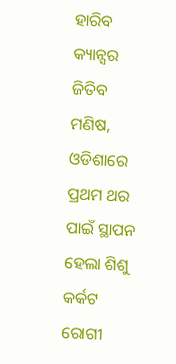ହାରିବ କ୍ୟାନ୍ସର ଜିତିବ ମଣିଷ, ଓଡିଶାରେ ପ୍ରଥମ ଥର ପାଇଁ ସ୍ଥାପନ ହେଲା ଶିଶୁ କର୍କଟ ରୋଗୀ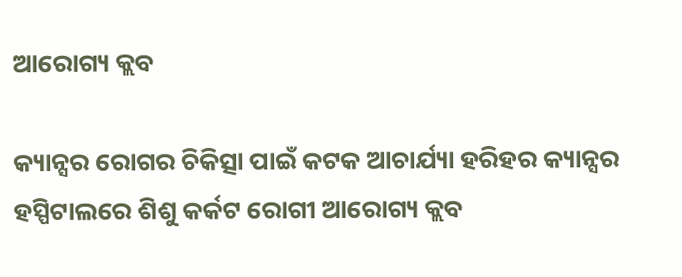ଆରୋଗ୍ୟ କ୍ଲବ

କ୍ୟାନ୍ସର ରୋଗର ଚିକିତ୍ସା ପାଇଁ କଟକ ଆଚାର୍ଯ୍ୟା ହରିହର କ୍ୟାନ୍ସର ହସ୍ପିଟାଲରେ ଶିଶୁ କର୍କଟ ରୋଗୀ ଆରୋଗ୍ୟ କ୍ଲବ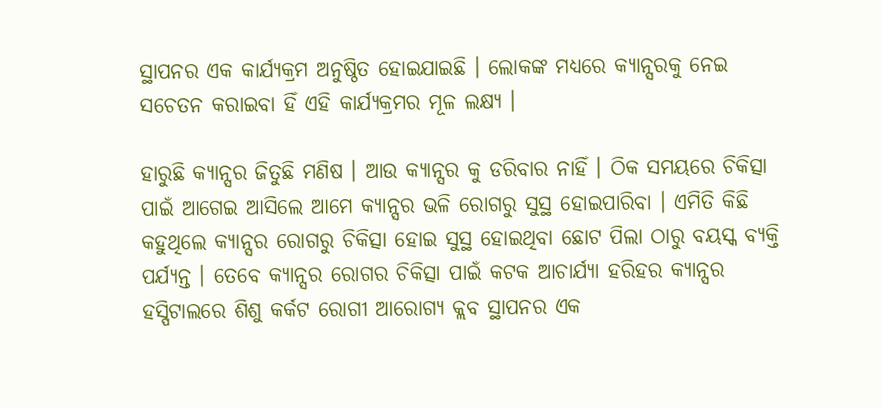ସ୍ଥାପନର ଏକ କାର୍ଯ୍ୟକ୍ରମ ଅନୁଷ୍ଠିତ ହୋଇଯାଇଛି । ଲୋକଙ୍କ ମଧ୍ୟରେ କ୍ୟାନ୍ସରକୁ ନେଇ ସଚେତନ କରାଇବା ହିଁ ଏହି କାର୍ଯ୍ୟକ୍ରମର ମୂଳ ଲକ୍ଷ୍ୟ ।

ହାରୁଛି କ୍ୟାନ୍ସର ଜିତୁଛି ମଣିଷ । ଆଉ କ୍ୟାନ୍ସର କୁ ଡରିବାର ନାହିଁ । ଠିକ ସମୟରେ ଚିକିତ୍ସା ପାଇଁ ଆଗେଇ ଆସିଲେ ଆମେ କ୍ୟାନ୍ସର ଭଳି ରୋଗରୁ ସୁସ୍ଥ ହୋଇପାରିବା । ଏମିତି କିଛି କହୁଥିଲେ କ୍ୟାନ୍ସର ରୋଗରୁ ଚିକିତ୍ସା ହୋଇ ସୁସ୍ଥ ହୋଇଥିବା ଛୋଟ ପିଲା ଠାରୁ ବୟସ୍କ ବ୍ୟକ୍ତି ପର୍ଯ୍ୟନ୍ତ । ତେବେ କ୍ୟାନ୍ସର ରୋଗର ଚିକିତ୍ସା ପାଇଁ କଟକ ଆଚାର୍ଯ୍ୟା ହରିହର କ୍ୟାନ୍ସର ହସ୍ପିଟାଲରେ ଶିଶୁ କର୍କଟ ରୋଗୀ ଆରୋଗ୍ୟ କ୍ଲବ ସ୍ଥାପନର ଏକ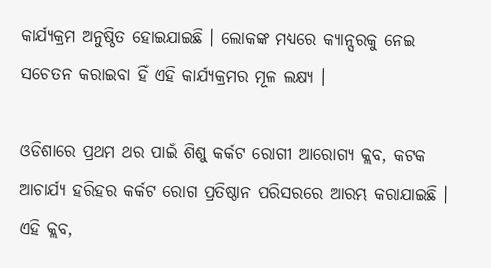କାର୍ଯ୍ୟକ୍ରମ ଅନୁଷ୍ଠିତ ହୋଇଯାଇଛି । ଲୋକଙ୍କ ମଧ୍ୟରେ କ୍ୟାନ୍ସରକୁ ନେଇ ସଚେତନ କରାଇବା ହିଁ ଏହି କାର୍ଯ୍ୟକ୍ରମର ମୂଳ ଲକ୍ଷ୍ୟ ।

ଓଡିଶାରେ ପ୍ରଥମ ଥର ପାଇଁ ଶିଶୁ କର୍କଟ ରୋଗୀ ଆରୋଗ୍ୟ କ୍ଲବ, କଟକ ଆଚାର୍ଯ୍ୟ ହରିହର କର୍କଟ ରୋଗ ପ୍ରତିଷ୍ଠାନ ପରିସରରେ ଆରମ୍ଭ କରାଯାଇଛି । ଏହି କ୍ଲବ,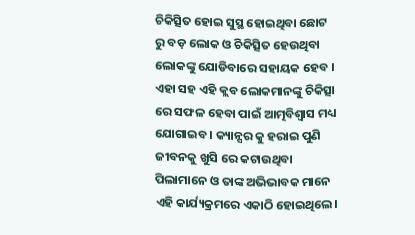ଚିକିତ୍ସିତ ହୋଇ ସୁସ୍ଥ ହୋଇଥିବା ଛୋଟ ରୁ ବଡ଼ ଲୋକ ଓ ଚିକିତ୍ସିତ ହେଉଥିବା ଲୋକଙ୍କୁ ଯୋଡିବାରେ ସହାୟକ ହେବ । ଏହା ସହ ଏହି କ୍ଲବ ଲୋକମାନଙ୍କୁ ଚିକିତ୍ସା ରେ ସଫଳ ହେବା ପାଇଁ ଆତ୍ମବିଶ୍ବାସ ମଧ୍ୟ ଯୋଗାଇବ । କ୍ୟାନ୍ସର କୁ ହରାଇ ପୁଣି ଜୀବନକୁ ଖୁସି ରେ କଟାଉଥିବା ପିଲାମାନେ ଓ ତାଙ୍କ ଅଭିଭାବକ ମାନେ ଏହି କାର୍ଯ୍ୟକ୍ରମରେ ଏକାଠି ହୋଇଥିଲେ।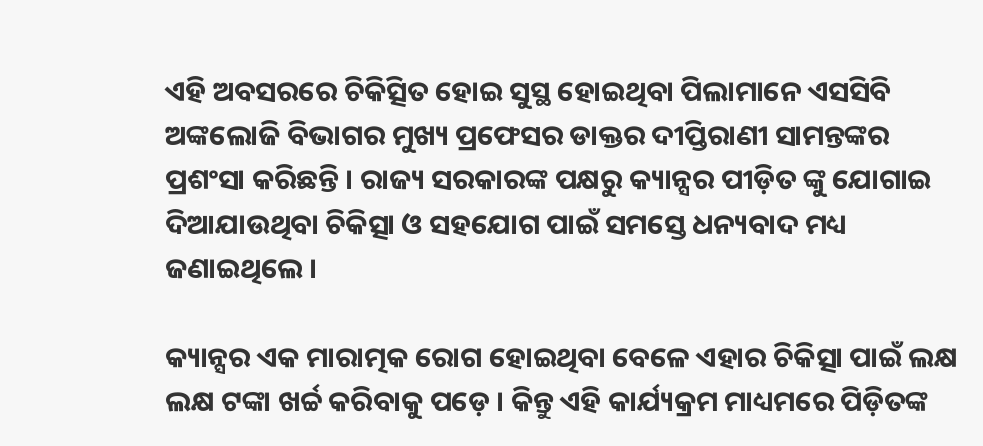ଏହି ଅବସରରେ ଚିକିତ୍ସିତ ହୋଇ ସୁସ୍ଥ ହୋଇଥିବା ପିଲାମାନେ ଏସସିବି ଅଙ୍କଲୋଜି ବିଭାଗର ମୁଖ୍ୟ ପ୍ରଫେସର ଡାକ୍ତର ଦୀପ୍ତିରାଣୀ ସାମନ୍ତଙ୍କର ପ୍ରଶଂସା କରିଛନ୍ତି । ରାଜ୍ୟ ସରକାରଙ୍କ ପକ୍ଷରୁ କ୍ୟାନ୍ସର ପୀଡ଼ିତ ଙ୍କୁ ଯୋଗାଇ ଦିଆଯାଉଥିବା ଚିକିତ୍ସା ଓ ସହଯୋଗ ପାଇଁ ସମସ୍ତେ ଧନ୍ୟବାଦ ମଧ୍ୟ ଜଣାଇଥିଲେ ।

କ୍ୟାନ୍ସର ଏକ ମାରାତ୍ମକ ରୋଗ ହୋଇଥିବା ବେଳେ ଏହାର ଚିକିତ୍ସା ପାଇଁ ଲକ୍ଷ ଲକ୍ଷ ଟଙ୍କା ଖର୍ଚ୍ଚ କରିବାକୁ ପଡ଼େ । କିନ୍ତୁ ଏହି କାର୍ଯ୍ୟକ୍ରମ ମାଧ୍ୟମରେ ପିଡ଼ିତଙ୍କ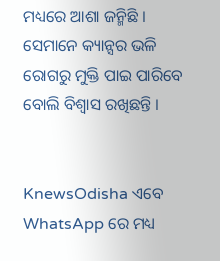ମଧ୍ୟରେ ଆଶା ଜନ୍ମିଛି । ସେମାନେ କ୍ୟାନ୍ସର ଭଳି ରୋଗରୁ ମୁକ୍ତି ପାଇ ପାରିବେ ବୋଲି ବିଶ୍ୱାସ ରଖିଛନ୍ତି ।


KnewsOdisha ଏବେ WhatsApp ରେ ମଧ୍ୟ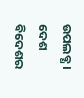ଉପଲବ୍ଧ । ଦେଶ ବିଦେଶର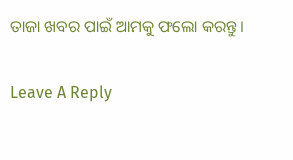ତାଜା ଖବର ପାଇଁ ଆମକୁ ଫଲୋ କରନ୍ତୁ ।

Leave A Reply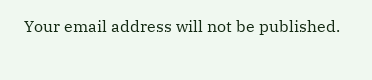Your email address will not be published.